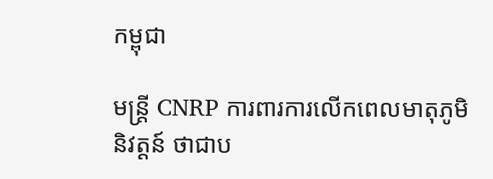កម្ពុជា

មន្ត្រី CNRP ការពារការលើកពេលមាតុភូមិនិវត្តន៍ ថាជាប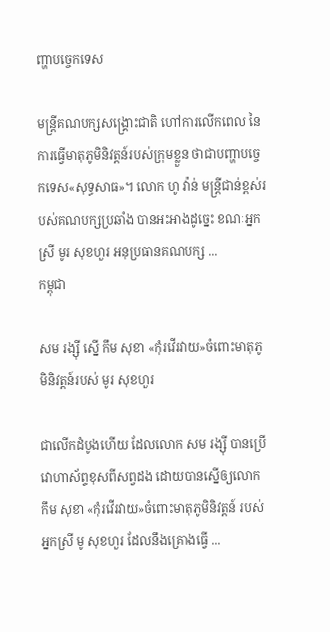ញ្ហាបច្ចេកទេស

មន្ត្រីគណបក្សសង្គ្រោះជាតិ ហៅការលើកពេល នៃការធ្វើមាតុភូមិនិវត្តន៍របស់ក្រុមខ្លួន ថាជាបញ្ហាបច្ចេកទេស«សុទ្ធសាធ»។ លោក ហូ វ៉ាន់ មន្ត្រីជាន់ខ្ពស់របស់គណបក្សប្រឆាំង បានអះអាងដូច្នេះ ខណៈអ្នកស្រី មូរ សុខហួរ អនុប្រធានគណបក្ស ...
កម្ពុជា

សម រង្ស៊ី ស្នើ កឹម សុខា «កុំរវើរវាយ»ចំពោះមាតុភូមិនិវត្តន៍របស់ មូរ សុខហួរ

ជាលើកដំបូងហើយ ដែលលោក សម រង្ស៊ី បានប្រើវោហាស័ព្ទខុសពីសព្វដង ដោយបានស្នើឲ្យលោក កឹម សុខា «កុំរវើរវាយ»ចំពោះមាតុភូមិនិវត្តន៍ របស់អ្នកស្រី មូ សុខហួរ ដែលនឹងគ្រោងធ្វើ ...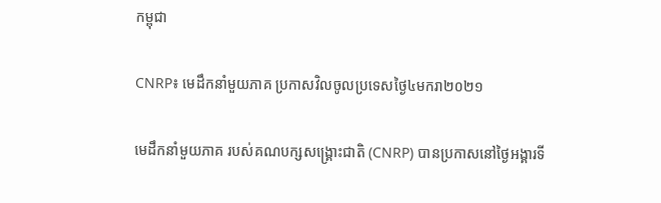កម្ពុជា

CNRP៖ មេដឹកនាំមួយភាគ ប្រកាសវិលចូលប្រទេសថ្ងៃ៤មករា២០២១

មេដឹកនាំមួយភាគ របស់គណបក្សសង្គ្រោះជាតិ (CNRP) បានប្រកាសនៅថ្ងៃអង្គារទី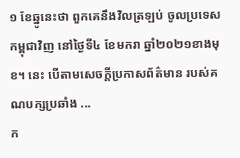១ ខែឆ្នូនេះថា ពួកគេនឹងវិលត្រឡប់ ចូលប្រទេសកម្ពុជាវិញ នៅថ្ងៃទី៤ ខែមករា ឆ្នាំ២០២១ខាងមុខ។ នេះ បើតាមសេចក្ដីប្រកាសព័ត៌មាន របស់គណបក្សប្រឆាំង ...
ក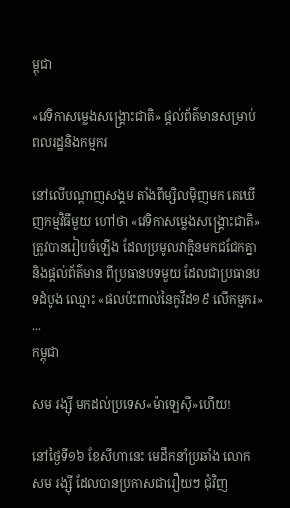ម្ពុជា

«វេទិកាសម្លេងសង្គ្រោះជាតិ» ផ្ដល់ព័ត៌មានសម្រាប់ពលរដ្ឋនិងកម្មករ

នៅលើបណ្ដាញសង្គម តាំងពីម្សិលម៉ិញមក គេឃើញកម្មវិធីមួយ ហៅថា «វេទិកាសម្លេងសង្គ្រោះជាតិ» ត្រូវបានរៀបចំឡើង ដែលប្រមូលវាគ្មិនមកជជែកគ្នា និងផ្ដល់ព័ត៌មាន ពីប្រធានបទមួយ ដែលជាប្រធានបទដំបូង ឈ្មោះ «ផលប៉ះពាល់នៃកូវីដ១៩ លើកម្មករ» ...
កម្ពុជា

សម រង្ស៊ី មកដល់ប្រទេស«ម៉ាឡេស៊ី»ហើយ!

នៅថ្ងៃទី១៦ ខែសីហានេះ មេដឹកនាំប្រឆាំង លោក សម រង្ស៊ី ដែលបានប្រកាសជារឿយៗ ជុំវិញ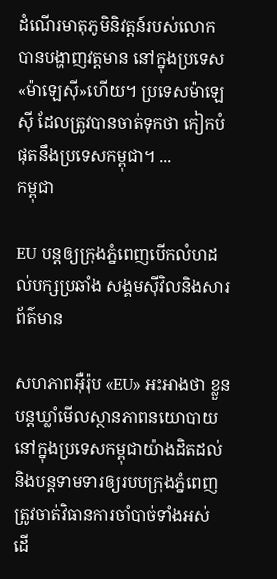ដំណើរមាតុភូមិនិវត្តន៍របស់លោក បានបង្ហាញវត្តមាន នៅក្នុងប្រទេស«ម៉ាឡេស៊ី»ហើយ។ ប្រទេសម៉ាឡេស៊ី ដែលត្រូវបានចាត់ទុកថា កៀកបំផុតនឹងប្រទេសកម្ពុជា។ ...
កម្ពុជា

EU បន្តឲ្យក្រុងភ្នំពេញបើកលំហដល់បក្សប្រឆាំង សង្គមស៊ីវិលនិងសារព័ត៌មាន

សហភាពអ៊ឺរ៉ុប «EU» អះអាងថា ខ្លួនបន្តឃ្លាំមើលស្ថានភាពនយោបាយ នៅក្នុងប្រទេសកម្ពុជាយ៉ាងដិតដល់ និងបន្តទាមទារឲ្យរបបក្រុងភ្នំពេញ ត្រូវចាត់វិធានការចាំបាច់ទាំងអស់ ដើ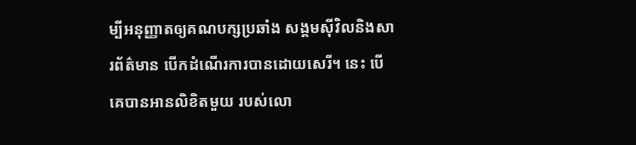ម្បីអនុញ្ញាតឲ្យគណបក្សប្រឆាំង សង្គមស៊ីវិលនិងសារព័ត៌មាន បើកដំណើរការបានដោយសេរី។ នេះ បើគេបានអានលិខិតមួយ របស់លោ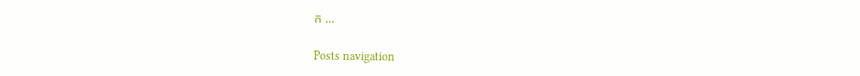ក ...

Posts navigation